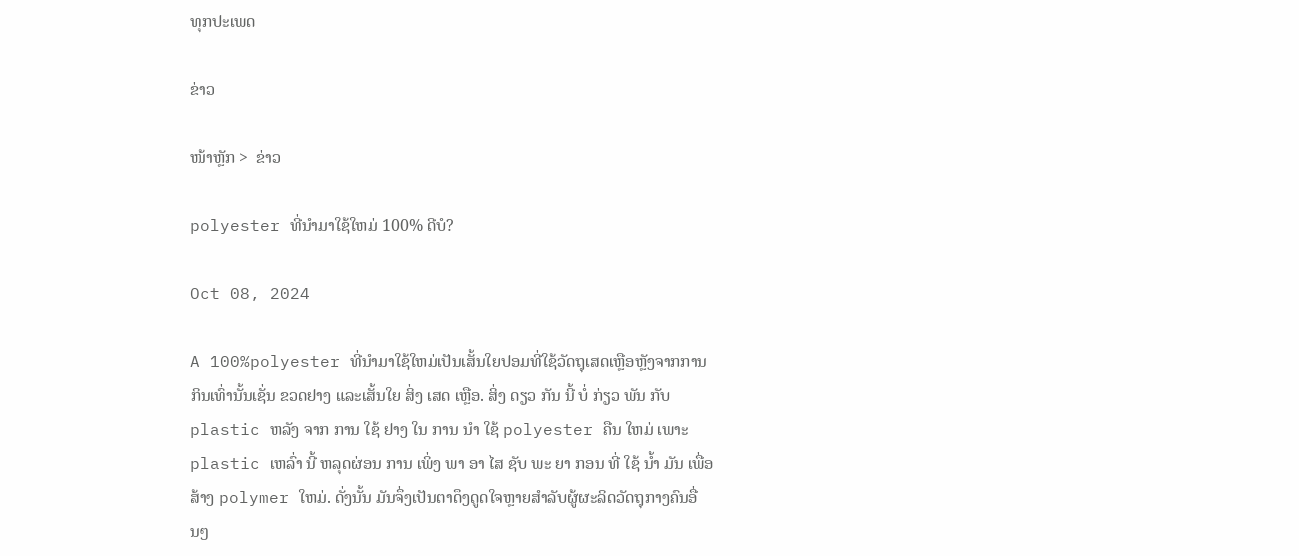ທຸກປະເພດ

ຂ່າວ

ໜ້າຫຼັກ >  ຂ່າວ

polyester ທີ່ນໍາມາໃຊ້ໃຫມ່ 100% ດີບໍ?

Oct 08, 2024

A 100%polyester ທີ່ນໍາມາໃຊ້ໃຫມ່ເປັນເສັ້ນໃຍປອມທີ່ໃຊ້ວັດຖຸເສດເຫຼືອຫຼັງຈາກການກິນເທົ່ານັ້ນເຊັ່ນ ຂວດຢາງ ແລະເສັ້ນໃຍ ສິ່ງ ເສດ ເຫຼືອ. ສິ່ງ ດຽວ ກັນ ນີ້ ບໍ່ ກ່ຽວ ພັນ ກັບ plastic ຫລັງ ຈາກ ການ ໃຊ້ ຢາງ ໃນ ການ ນໍາ ໃຊ້ polyester ຄືນ ໃຫມ່ ເພາະ plastic ເຫລົ່າ ນີ້ ຫລຸດຜ່ອນ ການ ເພິ່ງ ພາ ອາ ໄສ ຊັບ ພະ ຍາ ກອນ ທີ່ ໃຊ້ ນ້ຳ ມັນ ເພື່ອ ສ້າງ polymer ໃຫມ່. ດັ່ງນັ້ນ ມັນຈຶ່ງເປັນຕາດຶງດູດໃຈຫຼາຍສໍາລັບຜູ້ຜະລິດວັດຖຸກາງຄົນອື່ນໆ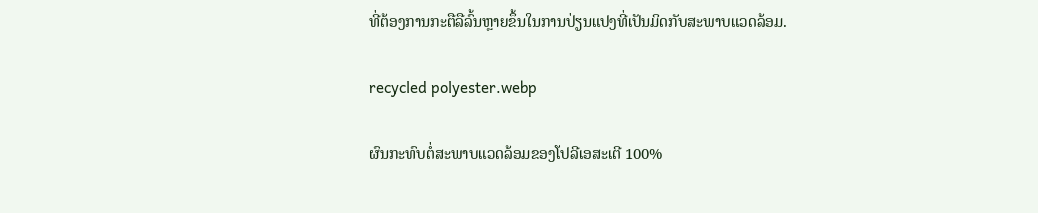ທີ່ຕ້ອງການກະຕືລືລົ້ນຫຼາຍຂຶ້ນໃນການປ່ຽນແປງທີ່ເປັນມິດກັບສະພາບແວດລ້ອມ.

recycled polyester.webp

ຜົນກະທົບຕໍ່ສະພາບແວດລ້ອມຂອງໂປລີເອສະເຕີ 100%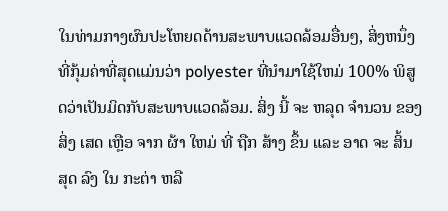ໃນທ່າມກາງຜົນປະໂຫຍດດ້ານສະພາບແວດລ້ອມອື່ນໆ, ສິ່ງຫນຶ່ງທີ່ກຸ້ມຄ່າທີ່ສຸດແມ່ນວ່າ polyester ທີ່ນໍາມາໃຊ້ໃຫມ່ 100% ພິສູດວ່າເປັນມິດກັບສະພາບແວດລ້ອມ. ສິ່ງ ນີ້ ຈະ ຫລຸດ ຈໍານວນ ຂອງ ສິ່ງ ເສດ ເຫຼືອ ຈາກ ຜ້າ ໃຫມ່ ທີ່ ຖືກ ສ້າງ ຂຶ້ນ ແລະ ອາດ ຈະ ສິ້ນ ສຸດ ລົງ ໃນ ກະຕ່າ ຫລື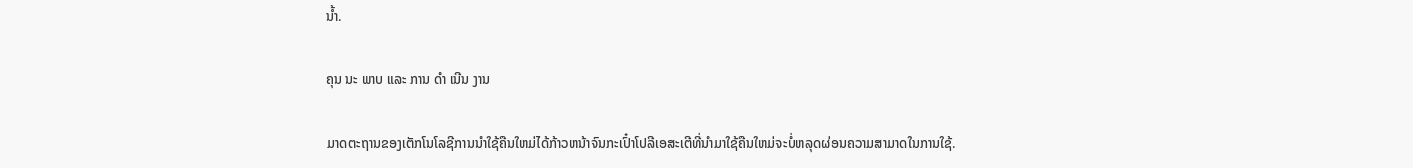ນ້ຳ.

ຄຸນ ນະ ພາບ ແລະ ການ ດໍາ ເນີນ ງານ

ມາດຕະຖານຂອງເຕັກໂນໂລຊີການນໍາໃຊ້ຄືນໃຫມ່ໄດ້ກ້າວຫນ້າຈົນກະເປົ໋າໂປລີເອສະເຕີທີ່ນໍາມາໃຊ້ຄືນໃຫມ່ຈະບໍ່ຫລຸດຜ່ອນຄວາມສາມາດໃນການໃຊ້.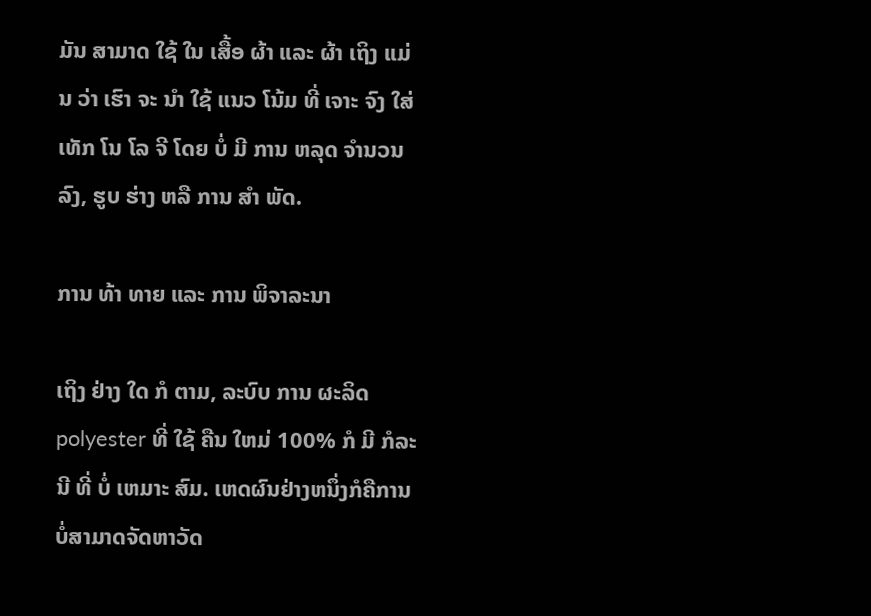ມັນ ສາມາດ ໃຊ້ ໃນ ເສື້ອ ຜ້າ ແລະ ຜ້າ ເຖິງ ແມ່ນ ວ່າ ເຮົາ ຈະ ນໍາ ໃຊ້ ແນວ ໂນ້ມ ທີ່ ເຈາະ ຈົງ ໃສ່ ເທັກ ໂນ ໂລ ຈີ ໂດຍ ບໍ່ ມີ ການ ຫລຸດ ຈໍານວນ ລົງ, ຮູບ ຮ່າງ ຫລື ການ ສໍາ ພັດ.

ການ ທ້າ ທາຍ ແລະ ການ ພິຈາລະນາ

ເຖິງ ຢ່າງ ໃດ ກໍ ຕາມ, ລະບົບ ການ ຜະລິດ polyester ທີ່ ໃຊ້ ຄືນ ໃຫມ່ 100% ກໍ ມີ ກໍລະນີ ທີ່ ບໍ່ ເຫມາະ ສົມ. ເຫດຜົນຢ່າງຫນຶ່ງກໍຄືການບໍ່ສາມາດຈັດຫາວັດ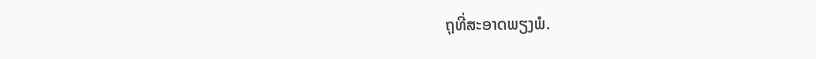ຖຸທີ່ສະອາດພຽງພໍ.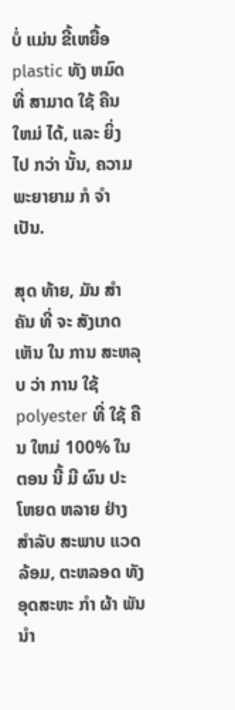ບໍ່ ແມ່ນ ຂີ້ເຫຍື້ອ plastic ທັງ ຫມົດ ທີ່ ສາມາດ ໃຊ້ ຄືນ ໃຫມ່ ໄດ້, ແລະ ຍິ່ງ ໄປ ກວ່າ ນັ້ນ, ຄວາມ ພະຍາຍາມ ກໍ ຈໍາ ເປັນ.

ສຸດ ທ້າຍ, ມັນ ສໍາຄັນ ທີ່ ຈະ ສັງເກດ ເຫັນ ໃນ ການ ສະຫລຸບ ວ່າ ການ ໃຊ້ polyester ທີ່ ໃຊ້ ຄືນ ໃຫມ່ 100% ໃນ ຕອນ ນີ້ ມີ ຜົນ ປະ ໂຫຍດ ຫລາຍ ຢ່າງ ສໍາລັບ ສະພາບ ແວດ ລ້ອມ, ຕະຫລອດ ທັງ ອຸດສະຫະ ກໍາ ຜ້າ ພັນ ນໍາ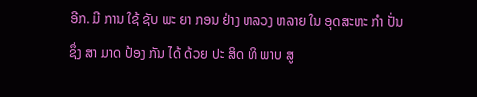ອີກ. ມີ ການ ໃຊ້ ຊັບ ພະ ຍາ ກອນ ຢ່າງ ຫລວງ ຫລາຍ ໃນ ອຸດສະຫະ ກໍາ ປັ່ນ ຊຶ່ງ ສາ ມາດ ປ້ອງ ກັນ ໄດ້ ດ້ວຍ ປະ ສິດ ທິ ພາບ ສູ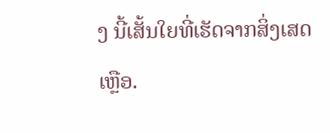ງ ນີ້ເສັ້ນໃຍທີ່ເຮັດຈາກສິ່ງເສດເຫຼືອ.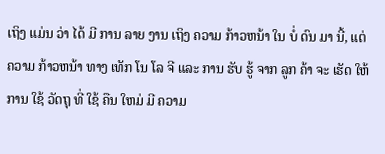ເຖິງ ແມ່ນ ວ່າ ໄດ້ ມີ ການ ລາຍ ງານ ເຖິງ ຄວາມ ກ້າວຫນ້າ ໃນ ບໍ່ ດົນ ມາ ນີ້, ແຕ່ ຄວາມ ກ້າວຫນ້າ ທາງ ເທັກ ໂນ ໂລ ຈີ ແລະ ການ ຮັບ ຮູ້ ຈາກ ລູກ ຄ້າ ຈະ ເຮັດ ໃຫ້ ການ ໃຊ້ ວັດຖຸ ທີ່ ໃຊ້ ຄືນ ໃຫມ່ ມີ ຄວາມ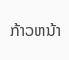ກ້າວຫນ້າ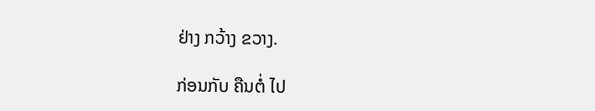ຢ່າງ ກວ້າງ ຂວາງ.

ກ່ອນກັບ ຄືນຕໍ່ ໄປ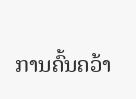ການຄົ້ນຄວ້າ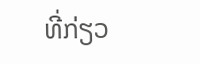ທີ່ກ່ຽວ